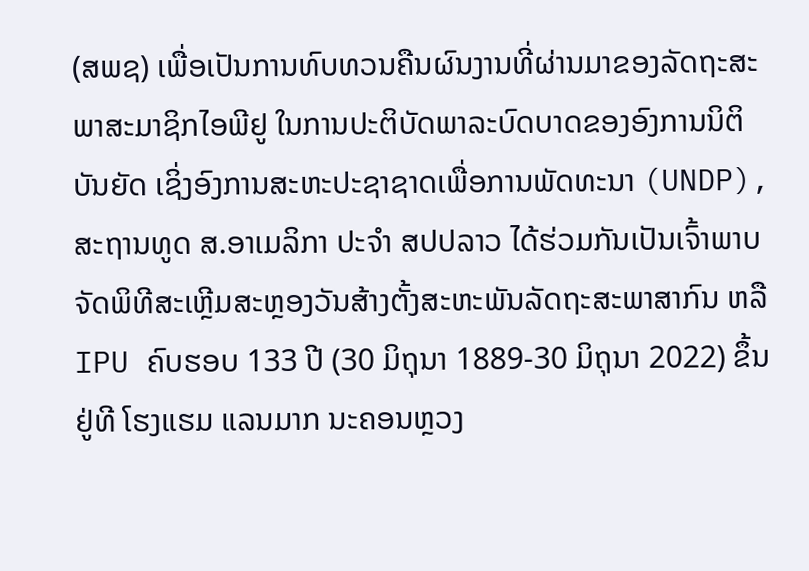(ສພຊ) ເພື່ອເປັນການທົບທວນຄືນຜົນງານທີ່ຜ່ານມາຂອງລັດຖະສະພາສະມາຊິກໄອພີຢູ ໃນການປະຕິບັດພາລະບົດບາດຂອງອົງການນິຕິບັນຍັດ ເຊິ່ງອົງການສະຫະປະຊາຊາດເພື່ອການພັດທະນາ (UNDP), ສະຖານທູດ ສ.ອາເມລິກາ ປະຈໍາ ສປປລາວ ໄດ້ຮ່ວມກັນເປັນເຈົ້າພາບຈັດພິທີສະເຫຼີມສະຫຼອງວັນສ້າງຕັ້ງສະຫະພັນລັດຖະສະພາສາກົນ ຫລື IPU ຄົບຮອບ 133 ປີ (30 ມິຖຸນາ 1889-30 ມິຖຸນາ 2022) ຂຶ້ນຢູ່ທີ ໂຮງແຮມ ແລນມາກ ນະຄອນຫຼວງ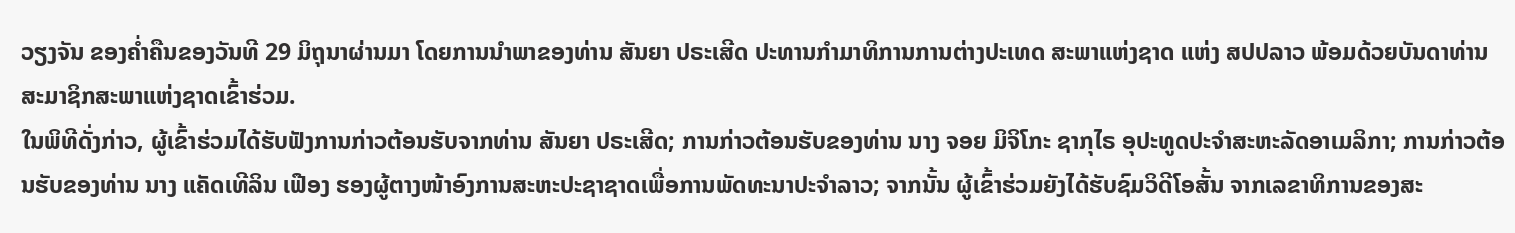ວຽງຈັນ ຂອງຄໍ່າຄືນຂອງວັນທີ 29 ມິຖຸນາຜ່ານມາ ໂດຍການນໍາພາຂອງທ່ານ ສັນຍາ ປຣະເສີດ ປະທານກໍາມາທິການການຕ່າງປະເທດ ສະພາແຫ່ງຊາດ ແຫ່ງ ສປປລາວ ພ້ອມດ້ວຍບັນດາທ່ານສະມາຊິກສະພາແຫ່ງຊາດເຂົ້າຮ່ວມ.
ໃນພິທີດັ່ງກ່າວ, ຜູ້ເຂົ້າຮ່ວມໄດ້ຮັບຟັງການກ່າວຕ້ອນຮັບຈາກທ່ານ ສັນຍາ ປຣະເສີດ; ການກ່າວຕ້ອນຮັບຂອງທ່ານ ນາງ ຈອຍ ມິຈິໂກະ ຊາກຸໄຣ ອຸປະທູດປະຈໍາສະຫະລັດອາເມລິກາ; ການກ່າວຕ້ອນຮັບຂອງທ່ານ ນາງ ແຄັດເທີລິນ ເຟືອງ ຮອງຜູ້ຕາງໜ້າອົງການສະຫະປະຊາຊາດເພື່ອການພັດທະນາປະຈໍາລາວ; ຈາກນັ້ນ ຜູ້ເຂົ້າຮ່ວມຍັງໄດ້ຮັບຊົມວິດີໂອສັ້ນ ຈາກເລຂາທິການຂອງສະ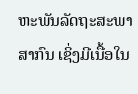ຫະພັນລັດຖະສະພາສາກົນ ເຊິ່ງມີເນື້ອໃນ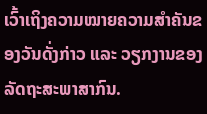ເວົ້າເຖິງຄວາມໝາຍຄວາມສໍາຄັນຂອງວັນດັ່ງກ່າວ ແລະ ວຽກງານຂອງລັດຖະສະພາສາກົນ.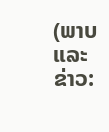(ພາບ ແລະ ຂ່າວ: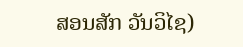ສອນສັກ ວັນວິໄຊ)